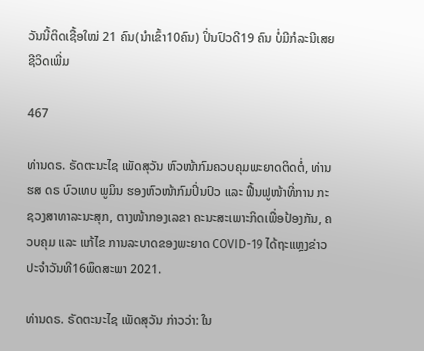ວັນນີ້ຕິດເຊື້ອໃໝ່ 21 ຄົນ(ນຳເຂົ້າ10ຄົນ) ປິ່ນປົວດີ19 ຄົນ ບໍ່ມີກໍລະນີເສຍຊີວິດເພີ່ມ

467

ທ່ານດຣ. ຣັດຕະນະໄຊ ເພັດສຸວັນ ຫົວໜ້າກົມຄວບຄຸມພະຍາດຕິດຕໍ່, ທ່ານ ຮສ ດຣ ບົວເທບ ພູມິນ ຮອງຫົວໜ້າກົມປິ່ນປົວ ແລະ ຟື້ນຟູໜ້າທີ່ການ ກະຊວງສາທາລະນະສຸກ, ຕາງໜ້າກອງເລຂາ ຄະນະສະເພາະກິດເພື່ອປ້ອງກັນ, ຄວບຄຸມ ແລະ ແກ້ໄຂ ການລະບາດຂອງພະຍາດ COVID-19 ໄດ້ຖະແຫຼງຂ່າວປະຈຳວັນທີ16ພຶດສະພາ 2021.

ທ່ານດຣ. ຣັດຕະນະໄຊ ເພັດສຸວັນ ກ່າວວ່າ: ໃນ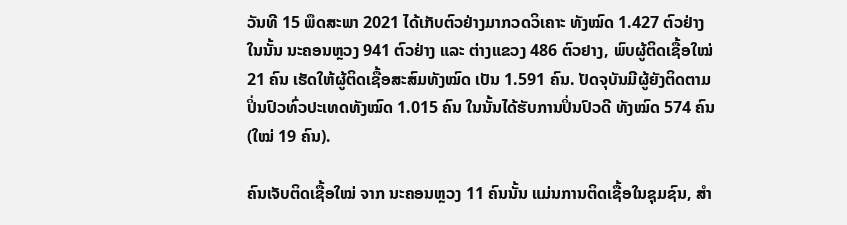ວັນທີ 15 ພຶດສະພາ 2021 ໄດ້ເກັບຕົວຢ່າງມາກວດວິເຄາະ ທັງໝົດ 1.427 ຕົວຢ່າງ ໃນນັ້ນ ນະຄອນຫຼວງ 941 ຕົວຢ່າງ ແລະ ຕ່າງແຂວງ 486 ຕົວຢາງ, ພົບຜູ້ຕິດເຊື້ອໃໝ່ 21 ຄົນ ເຮັດໃຫ້ຜູ້ຕິດເຊື້ອສະສົມທັງໝົດ ເປັນ 1.591 ຄົນ. ປັດຈຸບັນມີຜູ້ຍັງຕິດຕາມປິ່ນປົວທົ່ວປະເທດທັງໝົດ 1.015 ຄົນ ໃນນັ້ນໄດ້ຮັບການປິ່ນປົວດີ ທັງໝົດ 574 ຄົນ (ໃໝ່ 19 ຄົນ).

ຄົນເຈັບຕິດເຊື້ອໃໝ່ ຈາກ ນະຄອນຫຼວງ 11 ຄົນນັ້ນ ແມ່ນການຕິດເຊື້ອໃນຊຸມຊົນ, ສໍາ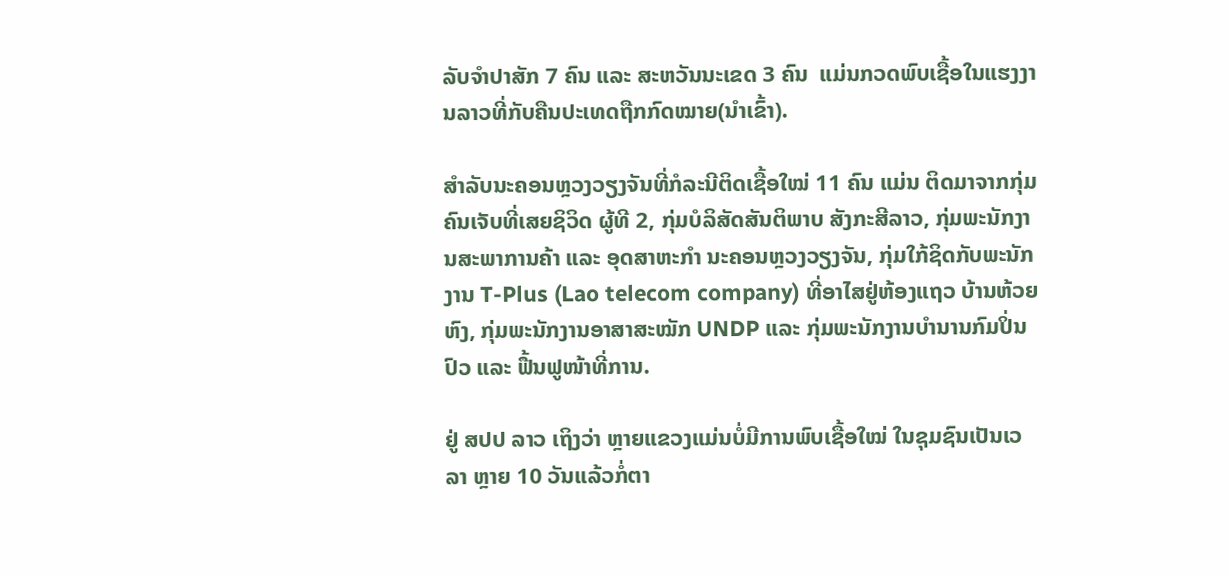ລັບຈໍາປາສັກ 7 ຄົນ ແລະ ສະຫວັນນະເຂດ 3 ຄົນ  ແມ່ນກວດພົບເຊື້ອໃນແຮງງານລາວທີ່ກັບຄືນປະເທດຖືກກົດໝາຍ(ນຳເຂົ້າ).

ສໍາລັບນະຄອນຫຼວງວຽງຈັນທີ່ກໍລະນີຕິດເຊື້ອໃໝ່ 11 ຄົນ ແມ່ນ ຕິດມາຈາກກຸ່ມ ຄົນເຈັບທີ່ເສຍຊິວິດ ຜູ້ທີ 2, ກຸ່ມບໍລິສັດສັນຕິພາບ ສັງກະສີລາວ, ກຸ່ມພະນັກງານສະພາການຄ້າ ແລະ ອຸດສາຫະກຳ ນະຄອນຫຼວງວຽງຈັນ, ກຸ່ມໃກ້ຊິດກັບພະນັກງານ T-Plus (Lao telecom company) ທີ່ອາໄສຢູ່ຫ້ອງແຖວ ບ້ານຫ້ວຍຫົງ, ກຸ່ມພະນັກງານອາສາສະໝັກ UNDP ແລະ ກຸ່ມພະນັກງານບຳນານກົມປິ່ນປົວ ແລະ ຟື້ນຟູໜ້າທີ່ການ.

ຢູ່ ສປປ ລາວ ເຖິງວ່າ ຫຼາຍແຂວງແມ່ນບໍ່ມີການພົບເຊື້ອໃໝ່ ໃນຊຸມຊົນເປັນເວລາ ຫຼາຍ 10 ວັນແລ້ວກໍ່ຕາ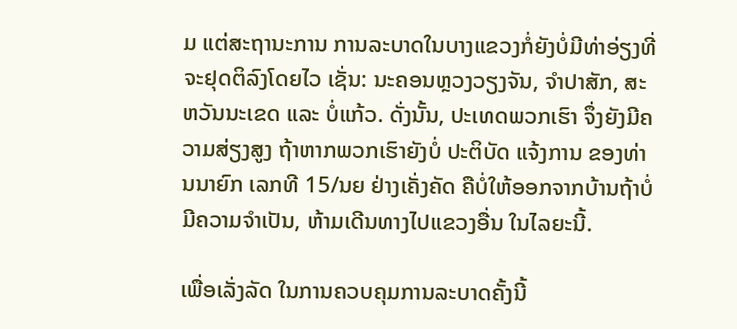ມ ແຕ່ສະຖານະການ ການລະບາດໃນບາງແຂວງກໍ່ຍັງບໍ່ມີທ່າອ່ຽງທີ່ຈະຢຸດຕິລົງໂດຍໄວ ເຊັ່ນ: ນະຄອນຫຼວງວຽງຈັນ, ຈໍາປາສັກ, ສະຫວັນນະເຂດ ແລະ ບໍ່ແກ້ວ. ດັ່ງນັ້ນ, ປະເທດພວກເຮົາ ຈຶ່ງຍັງມີຄວາມສ່ຽງສູງ ຖ້າຫາກພວກເຮົາຍັງບໍ່ ປະຕິບັດ ແຈ້ງການ ຂອງທ່ານນາຍົກ ເລກທີ 15/ນຍ ຢ່າງເຄັ່ງຄັດ ຄືບໍ່ໃຫ້ອອກຈາກບ້ານຖ້າບໍ່ມີຄວາມຈໍາເປັນ, ຫ້າມເດີນທາງໄປແຂວງອື່ນ ໃນໄລຍະນີ້.

ເພື່ອເລັ່ງລັດ ໃນການຄວບຄຸມການລະບາດຄັ້ງນີ້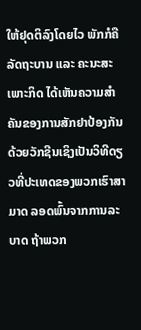ໃຫ້ຢຸດຕິລົງໂດຍໄວ ພັກກໍຄືລັດຖະບານ ແລະ ຄະນະສະເພາະກິດ ໄດ້ເຫັນຄວາມສໍາຄັນຂອງການສັກຢາປ້ອງກັນດ້ວຍວັກຊີນເຊິງເປັນວິທີດຽວທີ່ປະເທດຂອງພວກເຮົາສາມາດ ລອດພົ້ນຈາກການລະບາດ ຖ້າພວກ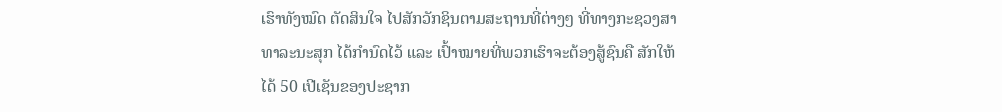ເຮົາທັງໝົດ ຕັດສິນໃຈ ໄປສັກວັກຊິນຕາມສະຖານທີ່ຕ່າງໆ ທີ່ທາງກະຊວງສາທາລະນະສຸກ ໄດ້ກໍານົດໄວ້ ແລະ ເປົ້າໝາຍທີ່ພວກເຮົາຈະຕ້ອງສູ້ຊົນຄື ສັກໃຫ້ໄດ້ 50 ເປີເຊັນຂອງປະຊາກ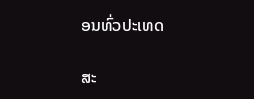ອນທົ່ວປະເທດ

ສະ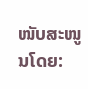ໜັບສະໜູນໂດຍ: